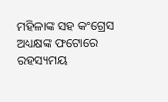ମହିଳାଙ୍କ ସହ କଂଗ୍ରେସ ଅଧ୍ୟକ୍ଷଙ୍କ ଫଟୋରେ ରହସ୍ୟମୟ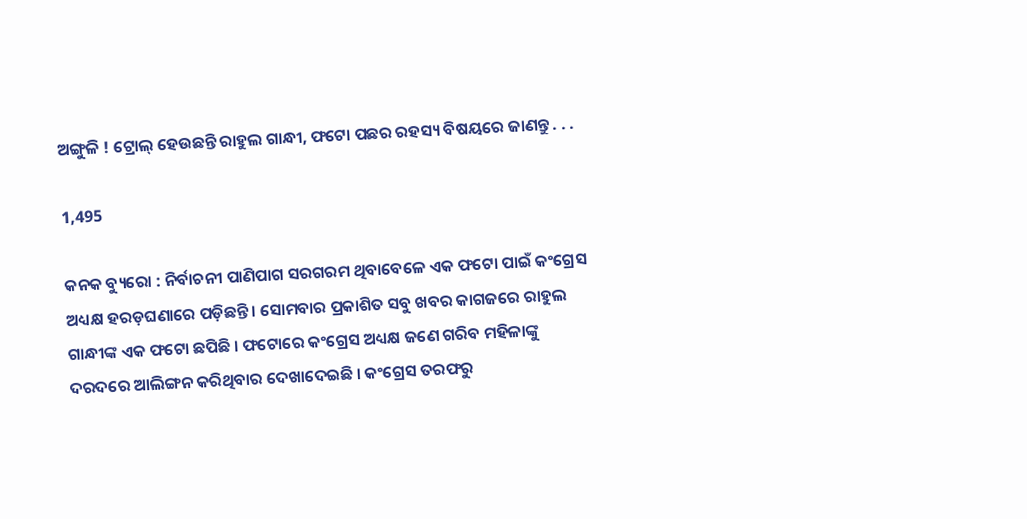ଅଙ୍ଗୁଳି ! ଟ୍ରୋଲ୍ ହେଉଛନ୍ତି ରାହୁଲ ଗାନ୍ଧୀ, ଫଟୋ ପଛର ରହସ୍ୟ ବିଷୟରେ ଜାଣନ୍ତୁ . . .

1,495

କନକ ବ୍ୟୁରୋ : ନିର୍ବାଚନୀ ପାଣିପାଗ ସରଗରମ ଥିବାବେଳେ ଏକ ଫଟୋ ପାଇଁ କଂଗ୍ରେସ ଅଧ୍ୟକ୍ଷ ହରଡ଼ଘଣାରେ ପଡ଼ିଛନ୍ତି । ସୋମବାର ପ୍ରକାଶିତ ସବୁ ଖବର କାଗଜରେ ରାହୁଲ ଗାନ୍ଧୀଙ୍କ ଏକ ଫଟୋ ଛପିଛି । ଫଟୋରେ କଂଗ୍ରେସ ଅଧ୍ୟକ୍ଷ ଜଣେ ଗରିବ ମହିଳାଙ୍କୁ ଦରଦରେ ଆଲିଙ୍ଗନ କରିଥିବାର ଦେଖାଦେଇଛି । କଂଗ୍ରେସ ତରଫରୁ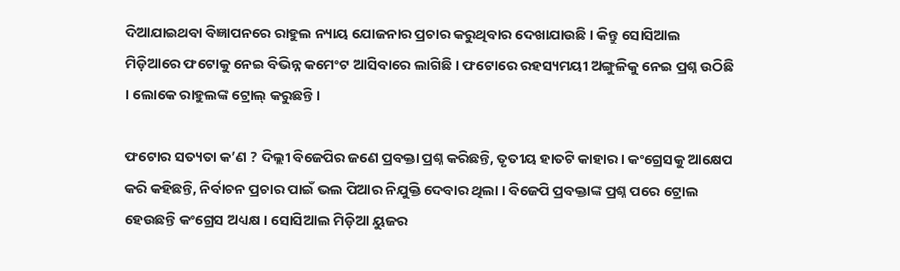ଦିଆଯାଇଥବା ବିଜ୍ଞାପନରେ ରାହୁଲ ନ୍ୟାୟ ଯୋଜନାର ପ୍ରଚାର କରୁଥିବାର ଦେଖାଯାଉଛି । କିନ୍ତୁ ସୋସିଆଲ ମିଡ଼ିଆରେ ଫଟୋକୁ ନେଇ ବିଭିନ୍ନ କମେଂଟ ଆସିବାରେ ଲାଗିଛି । ଫଟୋରେ ରହସ୍ୟମୟୀ ଅଙ୍ଗୁଳିକୁ ନେଇ ପ୍ରଶ୍ନ ଉଠିଛି । ଲୋକେ ରାହୁଲଙ୍କ ଟ୍ରୋଲ୍ କରୁଛନ୍ତି ।

ଫଟୋର ସତ୍ୟତା କ’ଣ ? ଦିଲ୍ଲୀ ବିଜେପିର ଜଣେ ପ୍ରବକ୍ତା ପ୍ରଶ୍ନ କରିଛନ୍ତି, ତୃତୀୟ ହାତଟି କାହାର । କଂଗ୍ରେସକୁ ଆକ୍ଷେପ କରି କହିଛନ୍ତି, ନିର୍ବାଚନ ପ୍ରଚାର ପାଇଁ ଭଲ ପିଆର ନିଯୁକ୍ତି ଦେବାର ଥିଲା । ବିଜେପି ପ୍ରବକ୍ତାଙ୍କ ପ୍ରଶ୍ନ ପରେ ଟ୍ରୋଲ ହେଉଛନ୍ତି କଂଗ୍ରେସ ଅଧ୍ୟକ୍ଷ । ସୋସିଆଲ ମିଡ଼ିଆ ୟୁଜର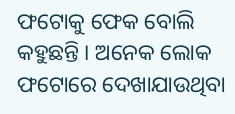ଫଟୋକୁ ଫେକ ବୋଲି କହୁଛନ୍ତି । ଅନେକ ଲୋକ ଫଟୋରେ ଦେଖାଯାଉଥିବା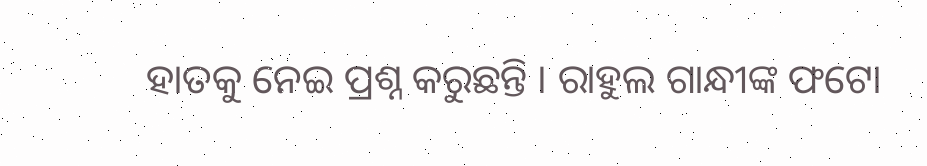ହାତକୁ ନେଇ ପ୍ରଶ୍ନ କରୁଛନ୍ତି । ରାହୁଲ ଗାନ୍ଧୀଙ୍କ ଫଟୋ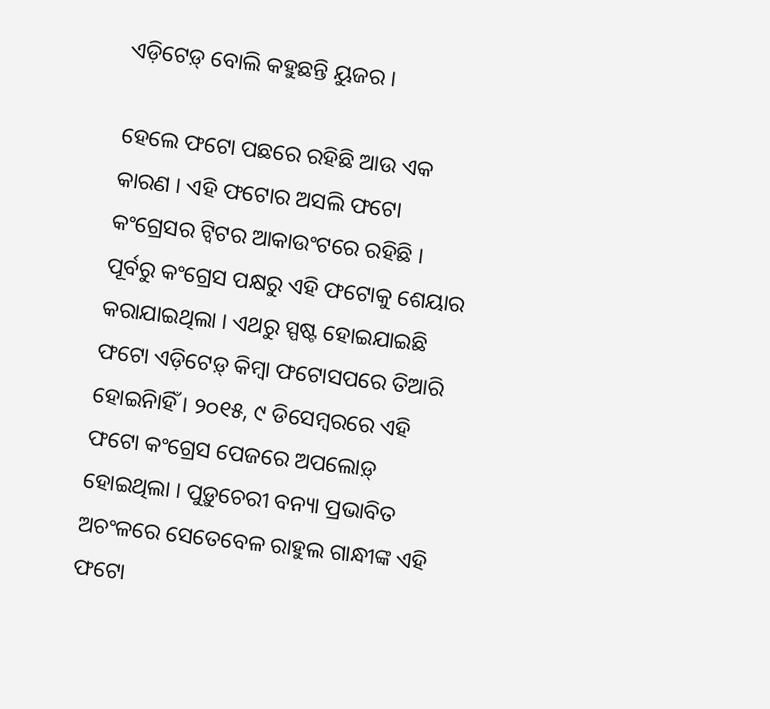ଏଡ଼ିଟେଡ଼୍ ବୋଲି କହୁଛନ୍ତି ୟୁଜର ।

ହେଲେ ଫଟୋ ପଛରେ ରହିଛି ଆଉ ଏକ କାରଣ । ଏହି ଫଟୋର ଅସଲି ଫଟୋ କଂଗ୍ରେସର ଟ୍ୱିଟର ଆକାଉଂଟରେ ରହିଛି । ପୂର୍ବରୁ କଂଗ୍ରେସ ପକ୍ଷରୁ ଏହି ଫଟୋକୁ ଶେୟାର କରାଯାଇଥିଲା । ଏଥରୁ ସ୍ପଷ୍ଟ ହୋଇଯାଇଛି ଫଟୋ ଏଡ଼ିଟେଡ଼୍ କିମ୍ବା ଫଟୋସପରେ ତିଆରି ହୋଇନିାହିଁ । ୨୦୧୫, ୯ ଡିସେମ୍ବରରେ ଏହି ଫଟୋ କଂଗ୍ରେସ ପେଜରେ ଅପଲୋଡ଼୍ ହୋଇଥିଲା । ପୁଡ଼ୁଚେରୀ ବନ୍ୟା ପ୍ରଭାବିତ ଅଚଂଳରେ ସେତେବେଳ ରାହୁଲ ଗାନ୍ଧୀଙ୍କ ଏହି ଫଟୋ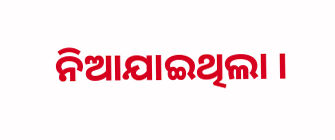ନିଆଯାଇଥିଲା ।